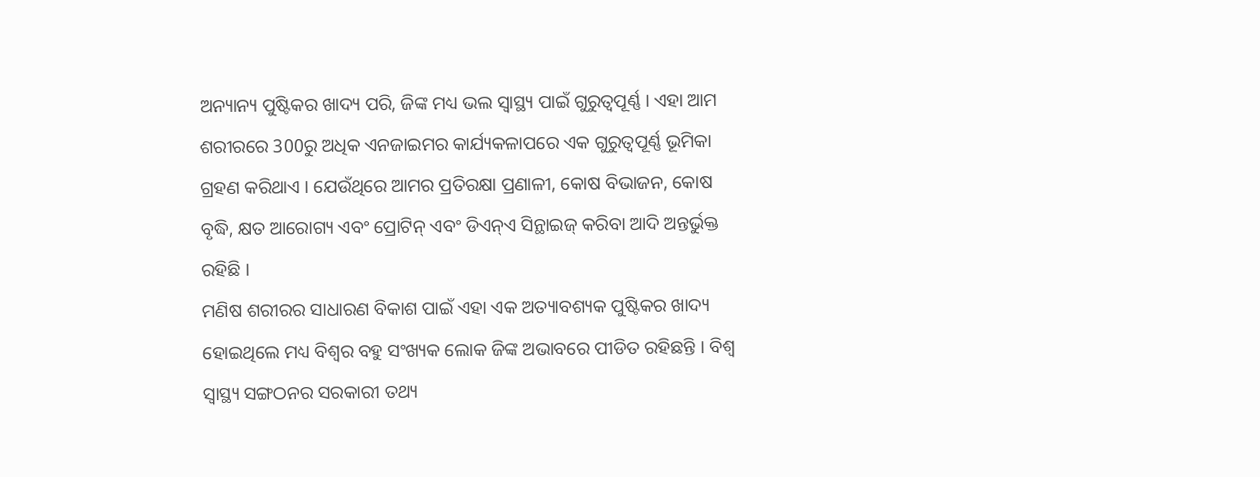ଅନ୍ୟାନ୍ୟ ପୁଷ୍ଟିକର ଖାଦ୍ୟ ପରି, ଜିଙ୍କ ମଧ୍ୟ ଭଲ ସ୍ୱାସ୍ଥ୍ୟ ପାଇଁ ଗୁରୁତ୍ୱପୂର୍ଣ୍ଣ । ଏହା ଆମ ଶରୀରରେ 300ରୁ ଅଧିକ ଏନଜାଇମର କାର୍ଯ୍ୟକଳାପରେ ଏକ ଗୁରୁତ୍ୱପୂର୍ଣ୍ଣ ଭୂମିକା ଗ୍ରହଣ କରିଥାଏ । ଯେଉଁଥିରେ ଆମର ପ୍ରତିରକ୍ଷା ପ୍ରଣାଳୀ, କୋଷ ବିଭାଜନ, କୋଷ ବୃଦ୍ଧି, କ୍ଷତ ଆରୋଗ୍ୟ ଏବଂ ପ୍ରୋଟିନ୍ ଏବଂ ଡିଏନ୍ଏ ସିନ୍ଥାଇଜ୍ କରିବା ଆଦି ଅନ୍ତର୍ଭୁକ୍ତ ରହିଛି ।
ମଣିଷ ଶରୀରର ସାଧାରଣ ବିକାଶ ପାଇଁ ଏହା ଏକ ଅତ୍ୟାବଶ୍ୟକ ପୁଷ୍ଟିକର ଖାଦ୍ୟ ହୋଇଥିଲେ ମଧ୍ୟ ବିଶ୍ବର ବହୁ ସଂଖ୍ୟକ ଲୋକ ଜିଙ୍କ ଅଭାବରେ ପୀଡିତ ରହିଛନ୍ତି । ବିଶ୍ବ ସ୍ବାସ୍ଥ୍ୟ ସଙ୍ଗଠନର ସରକାରୀ ତଥ୍ୟ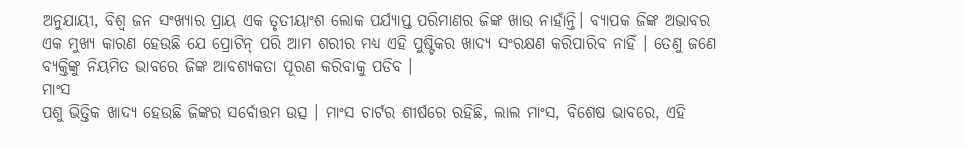ଅନୁଯାୟୀ, ବିଶ୍ବ ଜନ ସଂଖ୍ୟାର ପ୍ରାୟ ଏକ ତୃତୀୟାଂଶ ଲୋକ ପର୍ଯ୍ୟାପ୍ତ ପରିମାଣର ଜିଙ୍କ ଖାଉ ନାହାଁନ୍ତି। ବ୍ୟାପକ ଜିଙ୍କ ଅଭାବର ଏକ ମୁଖ୍ୟ କାରଣ ହେଉଛି ଯେ ପ୍ରୋଟିନ୍ ପରି ଆମ ଶରୀର ମଧ୍ୟ ଏହି ପୁଷ୍ଟିକର ଖାଦ୍ୟ ସଂରକ୍ଷଣ କରିପାରିବ ନାହିଁ । ତେଣୁ ଜଣେ ବ୍ୟକ୍ତିଙ୍କୁ ନିୟମିତ ଭାବରେ ଜିଙ୍କ ଆବଶ୍ୟକତା ପୂରଣ କରିବାକୁ ପଡିବ ।
ମାଂସ
ପଶୁ ଭିତ୍ତିକ ଖାଦ୍ୟ ହେଉଛି ଜିଙ୍କର ସର୍ବୋତ୍ତମ ଉତ୍ସ । ମାଂସ ଚାର୍ଟର ଶୀର୍ଷରେ ରହିଛି, ଲାଲ ମାଂସ, ବିଶେଷ ଭାବରେ, ଏହି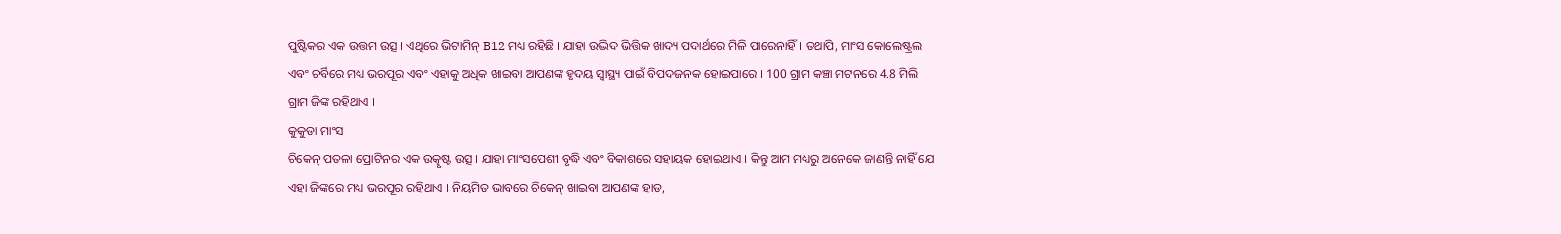ପୁଷ୍ଟିକର ଏକ ଉତ୍ତମ ଉତ୍ସ । ଏଥିରେ ଭିଟାମିନ୍ B12 ମଧ୍ୟ ରହିଛି । ଯାହା ଉଦ୍ଭିଦ ଭିତ୍ତିକ ଖାଦ୍ୟ ପଦାର୍ଥରେ ମିଳି ପାରେନାହିଁ । ତଥାପି, ମାଂସ କୋଲେଷ୍ଟ୍ରଲ ଏବଂ ଚର୍ବିରେ ମଧ୍ୟ ଭରପୂର ଏବଂ ଏହାକୁ ଅଧିକ ଖାଇବା ଆପଣଙ୍କ ହୃଦୟ ସ୍ୱାସ୍ଥ୍ୟ ପାଇଁ ବିପଦଜନକ ହୋଇପାରେ । 100 ଗ୍ରାମ କଞ୍ଚା ମଟନରେ 4.8 ମିଲି ଗ୍ରାମ ଜିଙ୍କ ରହିଥାଏ ।
କୁକୁଡା ମାଂସ
ଚିକେନ୍ ପତଳା ପ୍ରୋଟିନର ଏକ ଉତ୍କୃଷ୍ଟ ଉତ୍ସ । ଯାହା ମାଂସପେଶୀ ବୃଦ୍ଧି ଏବଂ ବିକାଶରେ ସହାୟକ ହୋଇଥାଏ । କିନ୍ତୁ ଆମ ମଧ୍ୟରୁ ଅନେକେ ଜାଣନ୍ତି ନାହିଁ ଯେ ଏହା ଜିଙ୍କରେ ମଧ୍ୟ ଭରପୂର ରହିଥାଏ । ନିୟମିତ ଭାବରେ ଚିକେନ୍ ଖାଇବା ଆପଣଙ୍କ ହାଡ,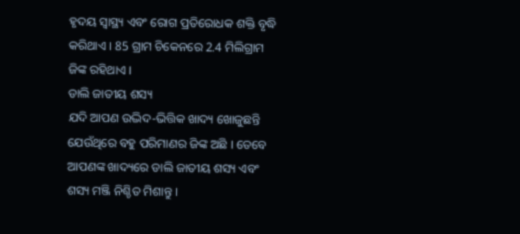ହୃଦୟ ସ୍ୱାସ୍ଥ୍ୟ ଏବଂ ରୋଗ ପ୍ରତିରୋଧକ ଶକ୍ତି ବୃଦ୍ଧି କରିଥାଏ । 85 ଗ୍ରାମ ଚିକେନରେ 2.4 ମିଲିଗ୍ରାମ ଜିଙ୍କ ରହିଥାଏ ।
ଡାଲି ଜାତୀୟ ଶସ୍ୟ
ଯଦି ଆପଣ ଉଦ୍ଭିଦ-ଭିତ୍ତିକ ଖାଦ୍ୟ ଖୋଜୁଛନ୍ତି ଯେଉଁଥିରେ ବହୁ ପରିମାଣର ଜିଙ୍କ ଅଛି । ତେବେ ଆପଣଙ୍କ ଖାଦ୍ୟରେ ଡାଲି ଜାତୀୟ ଶସ୍ୟ ଏବଂ ଶସ୍ୟ ମଞ୍ଜି ନିଶ୍ଚିତ ମିଶାନ୍ତୁ ।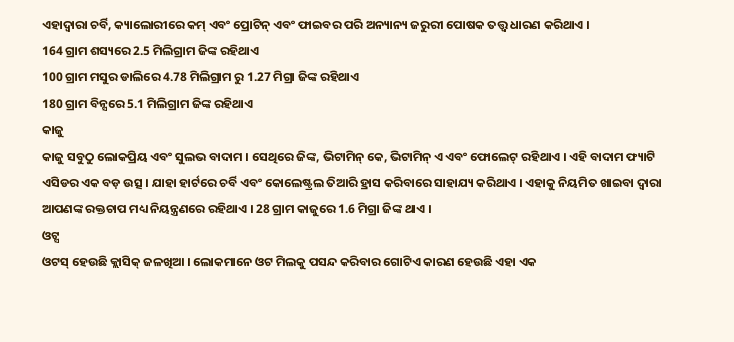ଏହାଦ୍ବାରା ଚର୍ବି, କ୍ୟାଲୋରୀରେ କମ୍ ଏବଂ ପ୍ରୋଟିନ୍ ଏବଂ ଫାଇବର ପରି ଅନ୍ୟାନ୍ୟ ଜରୁରୀ ପୋଷକ ତତ୍ତ୍ୱ ଧାରଣ କରିଥାଏ ।
164 ଗ୍ରାମ ଶସ୍ୟରେ 2.5 ମିଲିଗ୍ରାମ ଜିଙ୍କ ରହିଥାଏ
100 ଗ୍ରାମ ମସୁର ଡାଲିରେ 4.78 ମିଲିଗ୍ରାମ ରୁ 1.27 ମିଗ୍ରା ଜିଙ୍କ ରହିଥାଏ
180 ଗ୍ରାମ ବିନ୍ସରେ 5.1 ମିଲିଗ୍ରାମ ଜିଙ୍କ ରହିଥାଏ
କାଜୁ
କାଜୁ ସବୁଠୁ ଲୋକପ୍ରିୟ ଏବଂ ସୁଲଭ ବାଦାମ । ସେଥିରେ ଜିଙ୍କ, ଭିଟାମିନ୍ କେ, ଭିଟାମିନ୍ ଏ ଏବଂ ଫୋଲେଟ୍ ରହିଥାଏ । ଏହି ବାଦାମ ଫ୍ୟାଟି ଏସିଡର ଏକ ବଡ଼ ଉତ୍ସ । ଯାହା ହାର୍ଟରେ ଚର୍ବି ଏବଂ କୋଲେଷ୍ଟ୍ରଲ ତିଆରି ହ୍ରାସ କରିବାରେ ସାହାଯ୍ୟ କରିଥାଏ । ଏହାକୁ ନିୟମିତ ଖାଇବା ଦ୍ୱାରା ଆପଣଙ୍କ ରକ୍ତଚାପ ମଧ୍ୟ ନିୟନ୍ତ୍ରଣରେ ରହିଥାଏ । 28 ଗ୍ରାମ କାଜୁରେ 1.6 ମିଗ୍ରା ଜିଙ୍କ ଥାଏ ।
ଓଟ୍ସ
ଓଟସ୍ ହେଉଛି କ୍ଲାସିକ୍ ଜଳଖିଆ । ଲୋକମାନେ ଓଟ ମିଲକୁ ପସନ୍ଦ କରିବାର ଗୋଟିଏ କାରଣ ହେଉଛି ଏହା ଏକ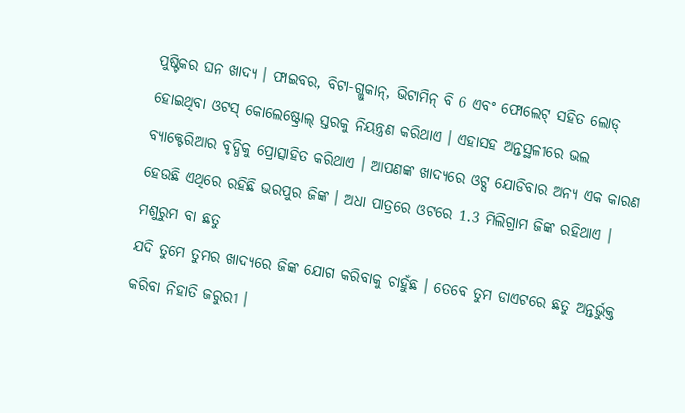ପୁଷ୍ଟିକର ଘନ ଖାଦ୍ୟ । ଫାଇବର, ବିଟା-ଗ୍ଲୁକାନ୍, ଭିଟାମିନ୍ ବି 6 ଏବଂ ଫୋଲେଟ୍ ସହିତ ଲୋଡ୍ ହୋଇଥିବା ଓଟସ୍ କୋଲେଷ୍ଟ୍ରୋଲ୍ ସ୍ତରକୁ ନିୟନ୍ତ୍ରଣ କରିଥାଏ । ଏହାସହ ଅନ୍ତସ୍ଥଳୀରେ ଭଲ ବ୍ୟାକ୍ଟେରିଆର ବୃଦ୍ଧିକୁ ପ୍ରୋତ୍ସାହିତ କରିଥାଏ । ଆପଣଙ୍କ ଖାଦ୍ୟରେ ଓଟ୍ସ ଯୋଡିବାର ଅନ୍ୟ ଏକ କାରଣ ହେଉଛି ଏଥିରେ ରହିଛି ଭରପୁର ଜିଙ୍କ । ଅଧା ପାତ୍ରରେ ଓଟରେ 1.3 ମିଲିଗ୍ରାମ ଜିଙ୍କ ରହିଥାଏ ।
ମଶୁରୁମ ବା ଛତୁ
ଯଦି ତୁମେ ତୁମର ଖାଦ୍ୟରେ ଜିଙ୍କ ଯୋଗ କରିବାକୁ ଚାହୁଁଛ । ତେବେ ତୁମ ଡାଏଟରେ ଛତୁ ଅନ୍ତର୍ଭୁକ୍ତ କରିବା ନିହାତି ଜରୁରୀ ।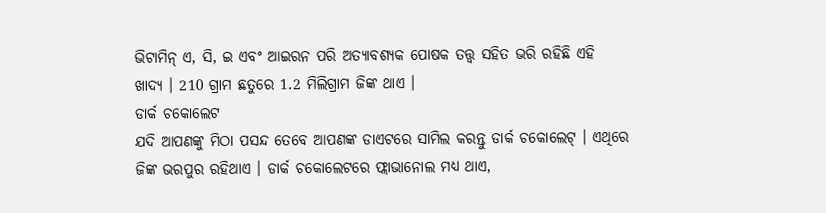ଭିଟାମିନ୍ ଏ, ସି, ଇ ଏବଂ ଆଇରନ ପରି ଅତ୍ୟାବଶ୍ୟକ ପୋଷକ ତତ୍ତ୍ୱ ସହିତ ଭରି ରହିଛି ଏହି
ଖାଦ୍ୟ । 210 ଗ୍ରାମ ଛତୁରେ 1.2 ମିଲିଗ୍ରାମ ଜିଙ୍କ ଥାଏ ।
ଡାର୍କ ଚକୋଲେଟ
ଯଦି ଆପଣଙ୍କୁ ମିଠା ପସନ୍ଦ ତେବେ ଆପଣଙ୍କ ଡାଏଟରେ ସାମିଲ କରନ୍ତୁ ଡାର୍କ ଚକୋଲେଟ୍ । ଏଥିରେ ଜିଙ୍କ ଭରପୁର ରହିଥାଏ । ଡାର୍କ ଚକୋଲେଟରେ ଫ୍ଲାଭାନୋଲ ମଧ୍ୟ ଥାଏ,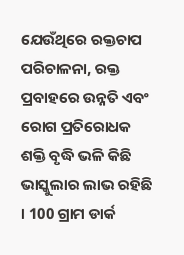ଯେଉଁଥିରେ ରକ୍ତଚାପ ପରିଚାଳନା, ରକ୍ତ ପ୍ରବାହରେ ଉନ୍ନତି ଏବଂ ରୋଗ ପ୍ରତିରୋଧକ ଶକ୍ତି ବୃଦ୍ଧି ଭଳି କିଛି ଭାସ୍କୁଲାର ଲାଭ ରହିଛି । 100 ଗ୍ରାମ ଡାର୍କ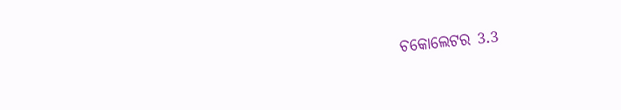ଚକୋଲେଟର 3.3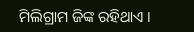ମିଲିଗ୍ରାମ ଜିଙ୍କ ରହିଥାଏ ।